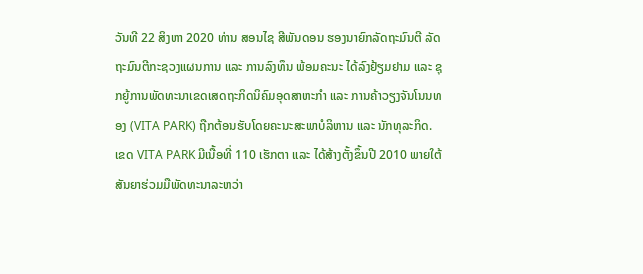ວັນທີ 22 ສິງຫາ 2020 ທ່ານ ສອນໄຊ ສີພັນດອນ ຮອງນາຍົກລັດຖະມົນຕີ ລັດຖະມົນຕີກະຊວງແຜນການ ແລະ ການລົງທຶນ ພ້ອມຄະນະ ໄດ້ລົງຢ້ຽມຢາມ ແລະ ຊຸກຍູ້ການພັດທະນາເຂດເສດຖະກິດນິຄົມອຸດສາຫະກຳ ແລະ ການຄ້າວຽງຈັນໂນນທອງ (VITA PARK) ຖືກຕ້ອນຮັບໂດຍຄະນະສະພາບໍລິຫານ ແລະ ນັກທຸລະກິດ.
ເຂດ VITA PARK ມີເນື້ອທີ່ 110 ເຮັກຕາ ແລະ ໄດ້ສ້າງຕັ້ງຂຶ້ນປີ 2010 ພາຍໃຕ້ສັນຍາຮ່ວມມືພັດທະນາລະຫວ່າ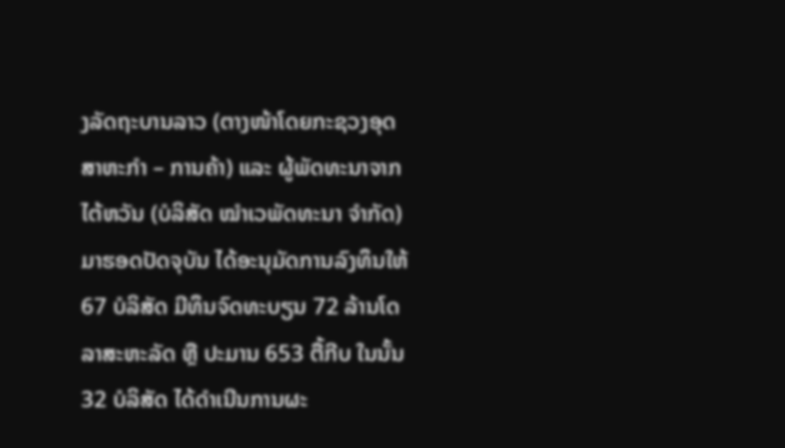ງລັດຖະບານລາວ (ຕາງໜ້າໂດຍກະຊວງອຸດສາຫະກຳ – ການຄ້າ) ແລະ ຜູ້ພັດທະນາຈາກໄຕ້ຫວັນ (ບໍລິສັດ ໝຳເວພັດທະນາ ຈຳກັດ) ມາຮອດປັດຈຸບັນ ໄດ້ອະນຸມັດການລົງທຶນໃຫ້ 67 ບໍລິສັດ ມີທຶນຈົດທະບຽນ 72 ລ້ານໂດລາສະຫະລັດ ຫຼື ປະມານ 653 ຕື້ກີບ ໃນນັ້ນ 32 ບໍລິສັດ ໄດ້ດຳເນີນການຜະ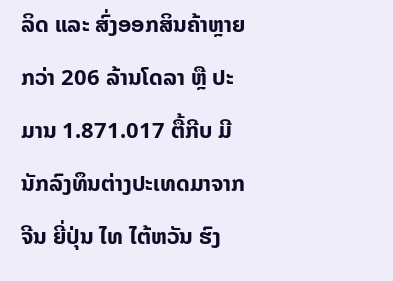ລິດ ແລະ ສົ່ງອອກສິນຄ້າຫຼາຍກວ່າ 206 ລ້ານໂດລາ ຫຼື ປະມານ 1.871.017 ຕື້ກີບ ມີນັກລົງທຶນຕ່າງປະເທດມາຈາກຈີນ ຍີ່ປຸ່ນ ໄທ ໄຕ້ຫວັນ ຮົງ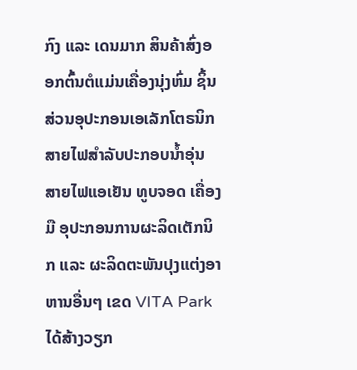ກົງ ແລະ ເດນມາກ ສິນຄ້າສົ່ງອອກຕົ້ນຕໍແມ່ນເຄື່ອງນຸ່ງຫົ່ມ ຊິ້ນສ່ວນອຸປະກອນເອເລັກໂຕຣນິກ ສາຍໄຟສຳລັບປະກອບນ້ຳອຸ່ນ ສາຍໄຟແອເຢັນ ທູບຈອດ ເຄື່ອງມື ອຸປະກອນການຜະລິດເຕັກນິກ ແລະ ຜະລິດຕະພັນປຸງແຕ່ງອາຫານອື່ນໆ ເຂດ VITA Park ໄດ້ສ້າງວຽກ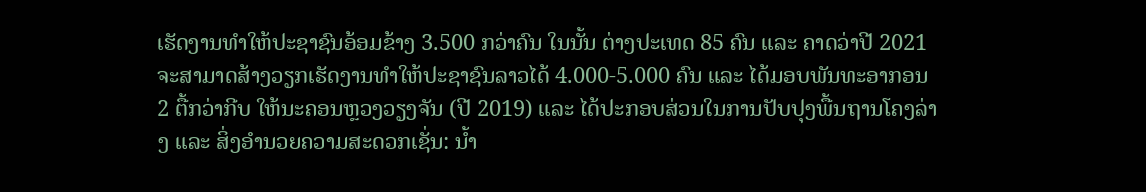ເຮັດງານທຳໃຫ້ປະຊາຊົນອ້ອມຂ້າງ 3.500 ກວ່າຄົນ ໃນນັ້ນ ຕ່າງປະເທດ 85 ຄົນ ແລະ ຄາດວ່າປີ 2021 ຈະສາມາດສ້າງວຽກເຮັດງານທຳໃຫ້ປະຊາຊົນລາວໄດ້ 4.000-5.000 ຄົນ ແລະ ໄດ້ມອບພັນທະອາກອນ 2 ຕື້ກວ່າກີບ ໃຫ້ນະຄອນຫຼວງວຽງຈັນ (ປີ 2019) ແລະ ໄດ້ປະກອບສ່ວນໃນການປັບປຸງພື້ນຖານໂຄງລ່າງ ແລະ ສິ່ງອຳນວຍຄວາມສະດວກເຊັ່ນ: ນ້ຳ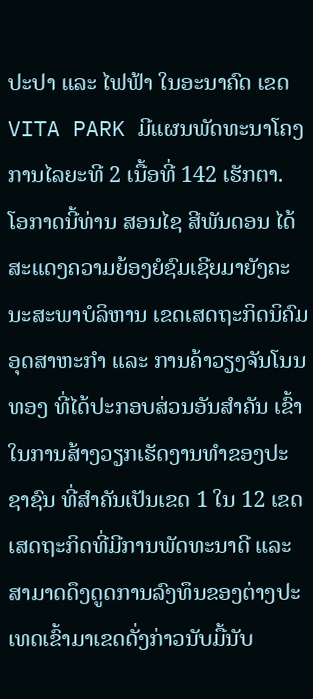ປະປາ ແລະ ໄຟຟ້າ ໃນອະນາຄົດ ເຂດ VITA PARK ມີແຜນພັດທະນາໂຄງການໄລຍະທີ 2 ເນື້ອທີ່ 142 ເຮັກຕາ.
ໂອກາດນີ້ທ່ານ ສອນໄຊ ສີພັນດອນ ໄດ້ສະແດງຄວາມຍ້ອງຍໍຊົມເຊີຍມາຍັງຄະນະສະພາບໍລິຫານ ເຂດເສດຖະກິດນິຄົມອຸດສາຫະກຳ ແລະ ການຄ້າວຽງຈັນໂນນທອງ ທີ່ໄດ້ປະກອບສ່ວນອັນສຳຄັນ ເຂົ້າໃນການສ້າງວຽກເຮັດງານທຳຂອງປະຊາຊົນ ທີ່ສຳຄັນເປັນເຂດ 1 ໃນ 12 ເຂດເສດຖະກິດທີ່ມີການພັດທະນາດີ ແລະ ສາມາດດຶງດູດການລົງທຶນຂອງຕ່າງປະເທດເຂົ້າມາເຂດດັ່ງກ່າວນັບມື້ນັບ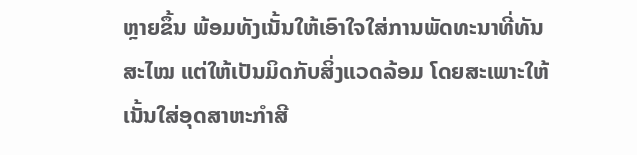ຫຼາຍຂຶ້ນ ພ້ອມທັງເນັ້ນໃຫ້ເອົາໃຈໃສ່ການພັດທະນາທີ່ທັນສະໄໝ ແຕ່ໃຫ້ເປັນມິດກັບສິ່ງແວດລ້ອມ ໂດຍສະເພາະໃຫ້ເນັ້ນໃສ່ອຸດສາຫະກຳສີ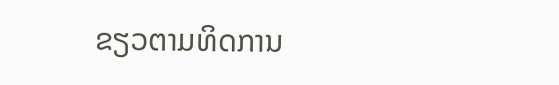ຂຽວຕາມທິດການ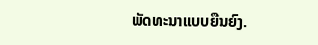ພັດທະນາແບບຍືນຍົງ.